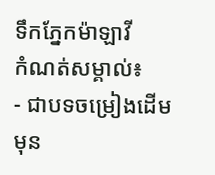ទឹកភ្នែកម៉ាឡាវី
កំណត់សម្គាល់៖
- ជាបទចម្រៀងដើម មុន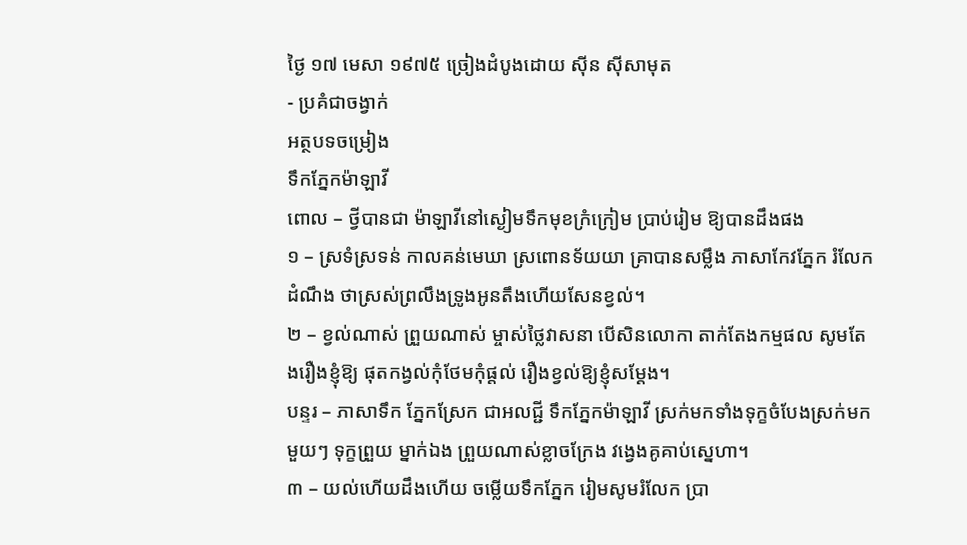ថ្ងៃ ១៧ មេសា ១៩៧៥ ច្រៀងដំបូងដោយ ស៊ីន ស៊ីសាមុត
- ប្រគំជាចង្វាក់
អត្ថបទចម្រៀង
ទឹកភ្នែកម៉ាឡាវី
ពោល – ថ្វីបានជា ម៉ាឡាវីនៅស្ងៀមទឹកមុខក្រំក្រៀម ប្រាប់រៀម ឱ្យបានដឹងផង
១ – ស្រទំស្រទន់ កាលគន់មេឃា ស្រពោនទ័យយា គ្រាបានសម្លឹង ភាសាកែវភ្នែក រំលែកដំណឹង ថាស្រស់ព្រលឹងទ្រូងអូនតឹងហេីយសែនខ្វល់។
២ – ខ្វល់ណាស់ ព្រួយណាស់ ម្ចាស់ថ្លៃវាសនា បើសិនលោកា តាក់តែងកម្មផល សូមតែងរឿងខ្ញុំឱ្យ ផុតកង្វល់កុំថែមកុំផ្តល់ រឿងខ្វល់ឱ្យខ្ញុំសម្ដែង។
បន្ទរ – ភាសាទឹក ភ្នែកស្រែក ជាអលជ្ជី ទឹកភ្នែកម៉ាឡាវី ស្រក់មកទាំងទុក្ខចំបែងស្រក់មកមួយៗ ទុក្ខព្រួយ ម្នាក់ឯង ព្រួយណាស់ខ្លាចក្រែង វង្វេងគូគាប់ស្នេហា។
៣ – យល់ហើយដឹងហើយ ចម្លើយទឹកភ្នែក រៀមសូមរំលែក ប្រា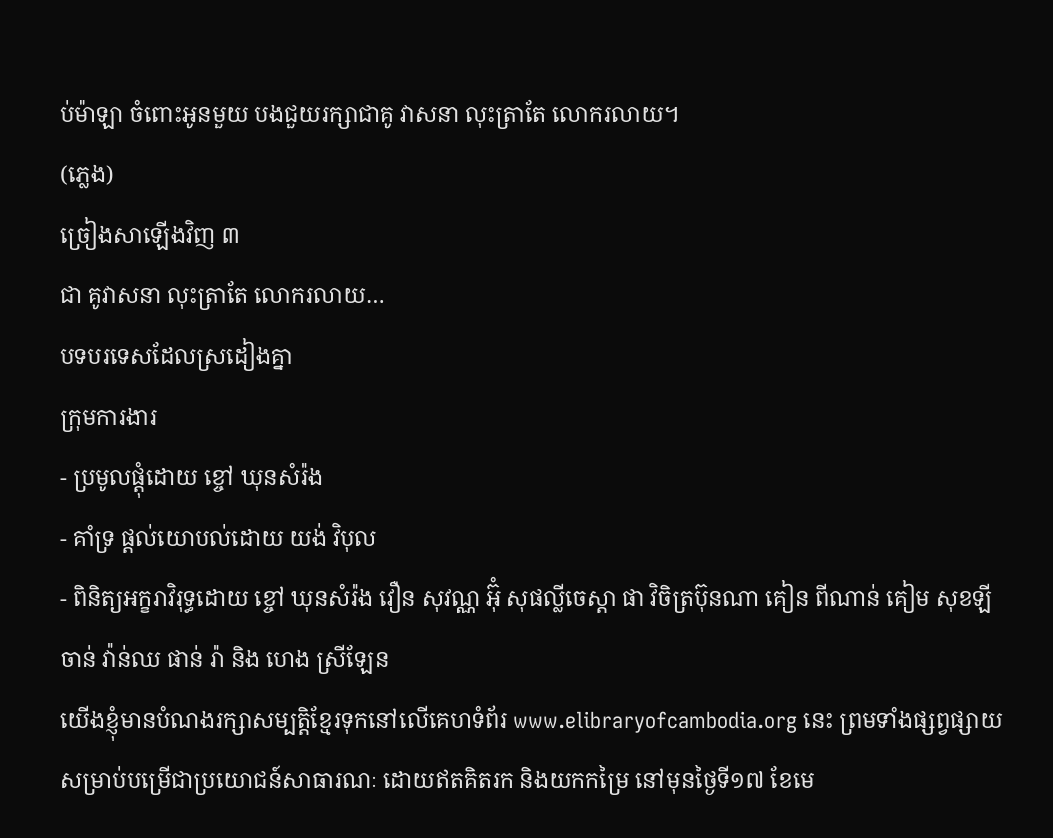ប់ម៉ាឡា ចំពោះអូនមួយ បងជួយរក្សាជាគូ វាសនា លុះត្រាតែ លោករលាយ។
(ភ្លេង)
ច្រៀងសាឡើងវិញ ៣
ជា គូវាសនា លុះត្រាតែ លោករលាយ…
បទបរទេសដែលស្រដៀងគ្នា
ក្រុមការងារ
- ប្រមូលផ្តុំដោយ ខ្ចៅ ឃុនសំរ៉ង
- គាំទ្រ ផ្តល់យោបល់ដោយ យង់ វិបុល
- ពិនិត្យអក្ខរាវិរុទ្ធដោយ ខ្ចៅ ឃុនសំរ៉ង វឿន សុវណ្ណ អ៊ុំ សុផល្លីចេស្តា ផា វិចិត្រប៊ុនណា គៀន ពីណាន់ គៀម សុខឡី ចាន់ វ៉ាន់ឈ ផាន់ រ៉ា និង ហេង ស្រីឡែន
យើងខ្ញុំមានបំណងរក្សាសម្បត្តិខ្មែរទុកនៅលើគេហទំព័រ www.elibraryofcambodia.org នេះ ព្រមទាំងផ្សព្វផ្សាយសម្រាប់បម្រើជាប្រយោជន៍សាធារណៈ ដោយឥតគិតរក និងយកកម្រៃ នៅមុនថ្ងៃទី១៧ ខែមេ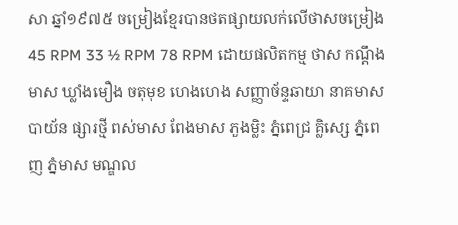សា ឆ្នាំ១៩៧៥ ចម្រៀងខ្មែរបានថតផ្សាយលក់លើថាសចម្រៀង 45 RPM 33 ½ RPM 78 RPM ដោយផលិតកម្ម ថាស កណ្ដឹងមាស ឃ្លាំងមឿង ចតុមុខ ហេងហេង សញ្ញាច័ន្ទឆាយា នាគមាស បាយ័ន ផ្សារថ្មី ពស់មាស ពែងមាស ភួងម្លិះ ភ្នំពេជ្រ គ្លិស្សេ ភ្នំពេញ ភ្នំមាស មណ្ឌល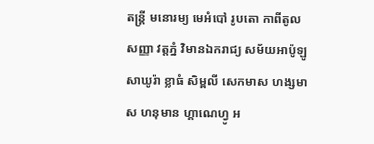តន្រ្តី មនោរម្យ មេអំបៅ រូបតោ កាពីតូល សញ្ញា វត្តភ្នំ វិមានឯករាជ្យ សម័យអាប៉ូឡូ សាឃូរ៉ា ខ្លាធំ សិម្ពលី សេកមាស ហង្សមាស ហនុមាន ហ្គាណេហ្វូ អ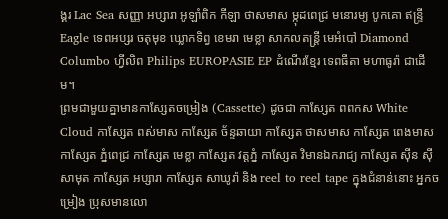ង្គរ Lac Sea សញ្ញា អប្សារា អូឡាំពិក កីឡា ថាសមាស ម្កុដពេជ្រ មនោរម្យ បូកគោ ឥន្ទ្រី Eagle ទេពអប្សរ ចតុមុខ ឃ្លោកទិព្វ ខេមរា មេខ្លា សាកលតន្ត្រី មេអំបៅ Diamond Columbo ហ្វីលិព Philips EUROPASIE EP ដំណើរខ្មែរ ទេពធីតា មហាធូរ៉ា ជាដើម។
ព្រមជាមួយគ្នាមានកាសែ្សតចម្រៀង (Cassette) ដូចជា កាស្សែត ពពកស White Cloud កាស្សែត ពស់មាស កាស្សែត ច័ន្ទឆាយា កាស្សែត ថាសមាស កាស្សែត ពេងមាស កាស្សែត ភ្នំពេជ្រ កាស្សែត មេខ្លា កាស្សែត វត្តភ្នំ កាស្សែត វិមានឯករាជ្យ កាស្សែត ស៊ីន ស៊ីសាមុត កាស្សែត អប្សារា កាស្សែត សាឃូរ៉ា និង reel to reel tape ក្នុងជំនាន់នោះ អ្នកចម្រៀង ប្រុសមានលោ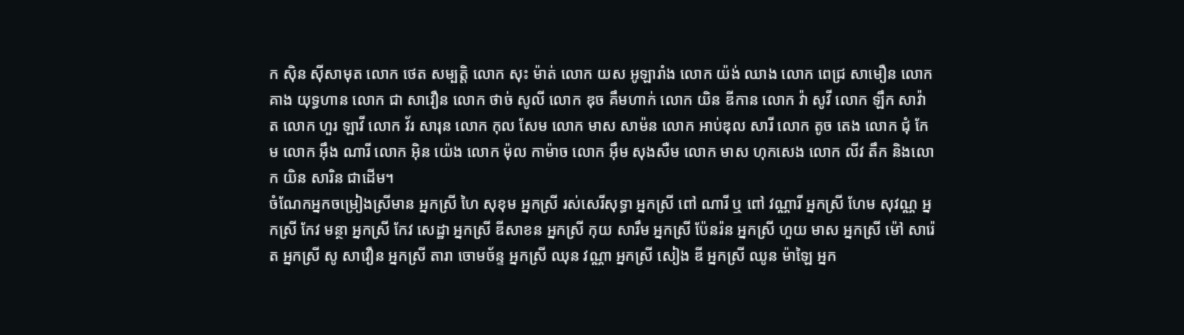ក ស៊ិន ស៊ីសាមុត លោក ថេត សម្បត្តិ លោក សុះ ម៉ាត់ លោក យស អូឡារាំង លោក យ៉ង់ ឈាង លោក ពេជ្រ សាមឿន លោក គាង យុទ្ធហាន លោក ជា សាវឿន លោក ថាច់ សូលី លោក ឌុច គឹមហាក់ លោក យិន ឌីកាន លោក វ៉ា សូវី លោក ឡឹក សាវ៉ាត លោក ហួរ ឡាវី លោក វ័រ សារុន លោក កុល សែម លោក មាស សាម៉ន លោក អាប់ឌុល សារី លោក តូច តេង លោក ជុំ កែម លោក អ៊ឹង ណារី លោក អ៊ិន យ៉េង លោក ម៉ុល កាម៉ាច លោក អ៊ឹម សុងសឺម លោក មាស ហុកសេង លោក លីវ តឹក និងលោក យិន សារិន ជាដើម។
ចំណែកអ្នកចម្រៀងស្រីមាន អ្នកស្រី ហៃ សុខុម អ្នកស្រី រស់សេរីសុទ្ធា អ្នកស្រី ពៅ ណារី ឬ ពៅ វណ្ណារី អ្នកស្រី ហែម សុវណ្ណ អ្នកស្រី កែវ មន្ថា អ្នកស្រី កែវ សេដ្ឋា អ្នកស្រី ឌីសាខន អ្នកស្រី កុយ សារឹម អ្នកស្រី ប៉ែនរ៉ន អ្នកស្រី ហួយ មាស អ្នកស្រី ម៉ៅ សារ៉េត អ្នកស្រី សូ សាវឿន អ្នកស្រី តារា ចោមច័ន្ទ អ្នកស្រី ឈុន វណ្ណា អ្នកស្រី សៀង ឌី អ្នកស្រី ឈូន ម៉ាឡៃ អ្នក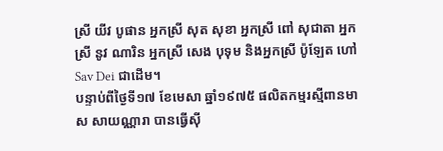ស្រី យីវ បូផាន អ្នកស្រី សុត សុខា អ្នកស្រី ពៅ សុជាតា អ្នកស្រី នូវ ណារិន អ្នកស្រី សេង បុទុម និងអ្នកស្រី ប៉ូឡែត ហៅ Sav Dei ជាដើម។
បន្ទាប់ពីថ្ងៃទី១៧ ខែមេសា ឆ្នាំ១៩៧៥ ផលិតកម្មរស្មីពានមាស សាយណ្ណារា បានធ្វើស៊ី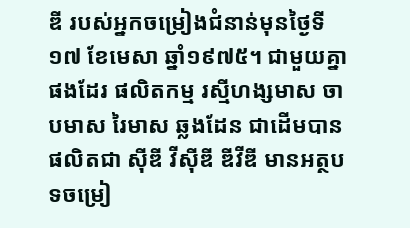ឌី របស់អ្នកចម្រៀងជំនាន់មុនថ្ងៃទី១៧ ខែមេសា ឆ្នាំ១៩៧៥។ ជាមួយគ្នាផងដែរ ផលិតកម្ម រស្មីហង្សមាស ចាបមាស រៃមាស ឆ្លងដែន ជាដើមបានផលិតជា ស៊ីឌី វីស៊ីឌី ឌីវីឌី មានអត្ថបទចម្រៀ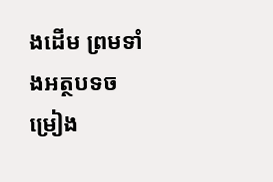ងដើម ព្រមទាំងអត្ថបទចម្រៀង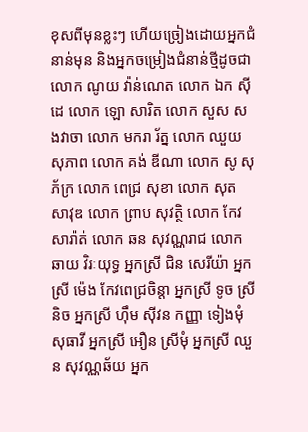ខុសពីមុនខ្លះៗ ហើយច្រៀងដោយអ្នកជំនាន់មុន និងអ្នកចម្រៀងជំនាន់ថ្មីដូចជា លោក ណូយ វ៉ាន់ណេត លោក ឯក ស៊ីដេ លោក ឡោ សារិត លោក សួស សងវាចា លោក មករា រ័ត្ន លោក ឈួយ សុភាព លោក គង់ ឌីណា លោក សូ សុភ័ក្រ លោក ពេជ្រ សុខា លោក សុត សាវុឌ លោក ព្រាប សុវត្ថិ លោក កែវ សារ៉ាត់ លោក ឆន សុវណ្ណរាជ លោក ឆាយ វិរៈយុទ្ធ អ្នកស្រី ជិន សេរីយ៉ា អ្នកស្រី ម៉េង កែវពេជ្រចិន្តា អ្នកស្រី ទូច ស្រីនិច អ្នកស្រី ហ៊ឹម ស៊ីវន កញ្ញា ទៀងមុំ សុធាវី អ្នកស្រី អឿន ស្រីមុំ អ្នកស្រី ឈួន សុវណ្ណឆ័យ អ្នក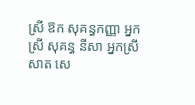ស្រី ឱក សុគន្ធកញ្ញា អ្នកស្រី សុគន្ធ នីសា អ្នកស្រី សាត សេ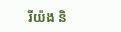រីយ៉ង និ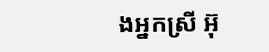ងអ្នកស្រី អ៊ុ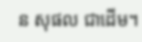ន សុផល ជាដើម។